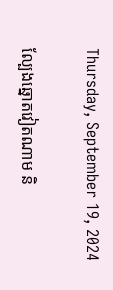Thursday, September 19, 2024

ល្បែងឆ្នោតវៀតណាម និ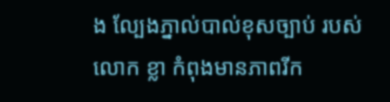ង ល្បែងភ្នាល់បាល់ខុសច្បាប់ របស់ លោក ខ្លា កំពុងមានភាពរីក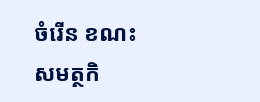ចំរើន ខណះសមត្ថកិ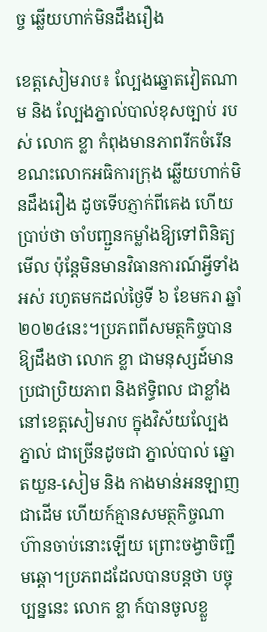ច្ច ឆ្លើយហាក់មិនដឹងរឿង

ខេត្តសៀមរាប៖ ល្បែងឆ្នោតវៀតណាម និង ល្បែងភ្នាល់បាល់ខុសច្បាប់ របស់ លោក ខ្លា កំពុងមានភាពរីកចំរើន ខណះលោកអធិការក្រុង ឆ្លើយហាក់មិនដឹងរឿង ដូចទើបភ្ញាក់ពីគេង ហើយប្រាប់ថា ចាំបញ្ជួនកម្លាំងឱ្យទៅពិនិត្យមើល ប៉ុន្តែមិនមានវិធានការណ៍អ្វីទាំងអស់ រហូតមកដល់ថ្ងៃទី ៦ ខែមករា ឆ្នាំ ២០២៤នេះ។ប្រភពពីសមត្ថកិច្ចបានឱ្យដឹងថា លោក ខ្លា ជាមនុស្សដ៍មានប្រជាប្រិយភាព និងឥទ្ធិពល ជាខ្លាំង នៅខេត្តសៀមរាប ក្នុងវិស័យល្បែងភ្នាល់ ជាច្រើនដូចជា ភ្នាល់បាល់ ឆ្នោតយួន-សៀម និង កាងមាន់អនឡាញ ជាដើម ហើយក៍គ្មានសមត្ថកិច្ចណា ហ៊ានចាប់នោះឡើយ ព្រោះចង្វាចិញ្ជឹមឆ្ដោ។ប្រភពដដែលបានបន្តថា បច្ចុប្បន្ននេះ លោក ខ្លា ក៍បានចូលខ្លួ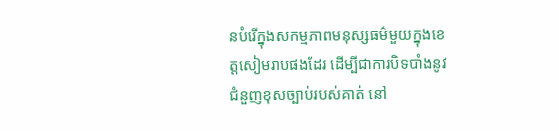នបំរើក្នុងសកម្មភាពមនុស្សធម៌មួយក្នុងខេត្តសៀមរាបផងដែរ ដើម្បីជាការបិទបាំងនូវ ជំនួញខុសច្បាប់របស់គាត់ នៅ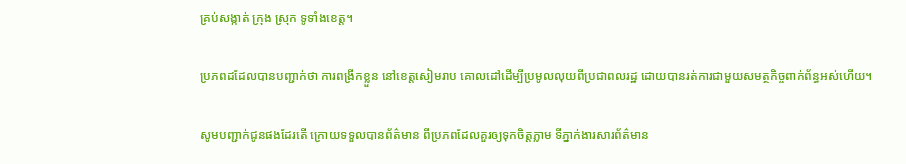គ្រប់សង្កាត់ ក្រុង ស្រុក ទូទាំងខេត្ត។

ប្រភពដដែលបានបញ្ជាក់ថា ការពង្រីកខ្លួន នៅខេត្តសៀមរាប គោលដៅដើម្បីប្រមូលលុយពីប្រជាពលរដ្ឋ ដោយបានរត់ការជាមួយសមត្ថកិច្ចពាក់ព័ន្ធអស់ហើយ។

សូមបញ្ជាក់ជូនផងដែរតើ ក្រោយទទួលបានព័ត៌មាន ពីប្រភពដែលគួរឲ្យទុកចិត្តភ្លាម ទីភ្នាក់ងារសារព័ត៌មាន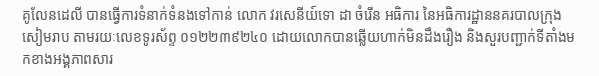គូលែនដេលី បានធ្វើការទំនាក់ទំនងទៅកាន់ លោក វរសេនីយ៍ទោ ដា ចំរើន អធិការ នៃអធិការដ្ឋាននគរបាលក្រុងសៀមរាប តាមរយៈលេខទូរស័ព្ទ ០១២២៣៩២៤០ ដោយលោកបានឆ្លើយហាក់មិនដឹងរឿង និងសួរបញ្ជាក់ទីតាំងមកខាងអង្គភាពសារ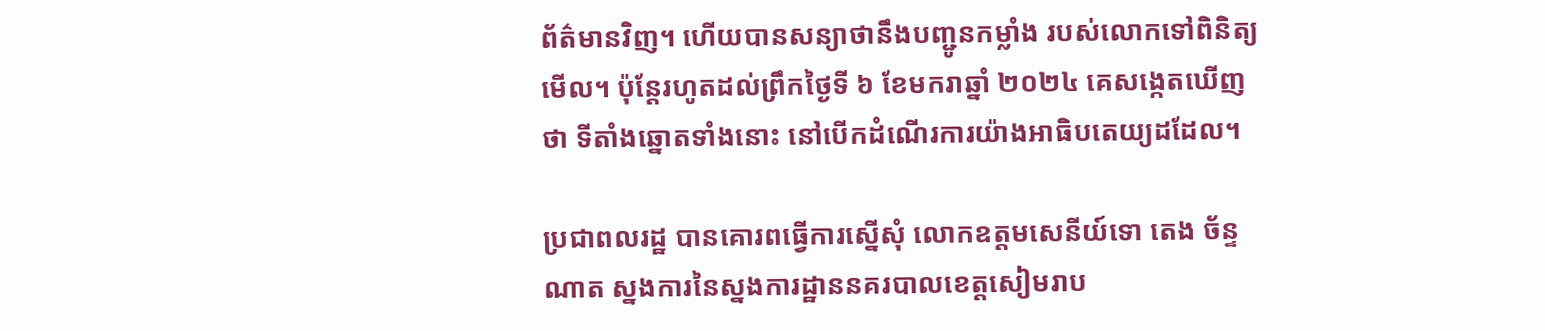ព័ត៌មានវិញ។ ហើយបានសន្យាថានឹងបញ្ជូនកម្លាំង របស់លោកទៅពិនិត្យមើល។ ប៉ុន្តែរហូតដល់ព្រឹកថ្ងៃទី ៦ ខែមករាឆ្នាំ ២០២៤ គេសង្កេតឃើញថា ទីតាំងឆ្នោតទាំងនោះ នៅបើកដំណើរការយ៉ាងអាធិបតេយ្យដដែល។

ប្រជាពលរដ្ឋ បានគោរពធ្វើការស្នើសុំ លោកឧត្តមសេនីយ៍ទោ តេង ច័ន្ទណាត ស្នងការនៃស្នងការដ្ឋាននគរបាលខេត្តសៀមរាប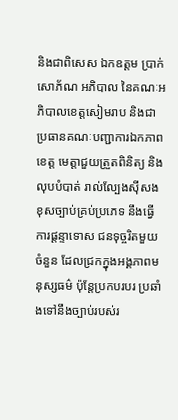និងជាពិសេស ឯកឧត្តម ប្រាក់ សោភ័ណ អភិបាល នៃគណៈអភិបាលខេត្តសៀមរាប និងជាប្រធានគណៈបញ្ជាការឯកភាពខេត្ត មេត្តាជួយត្រួតពិនិត្យ និងលុបបំបាត់ រាល់ល្បែងស៊ីសងខុសច្បាប់គ្រប់ប្រភេទ នឹងធ្វើការផ្ដន្ទាទោស ជនទុច្ចរិតមួយចំនួន ដែលជ្រកក្នុងអង្គភាពមនុស្សធម៌ ប៉ុន្តែប្រកបរបរ ប្រឆាំងទៅនឹងច្បាប់របស់រ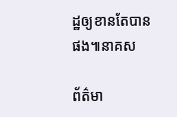ដ្ឋឲ្យខានតែបានផង៕នាគស

ព័ត៌មា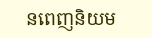នពេញនិយម